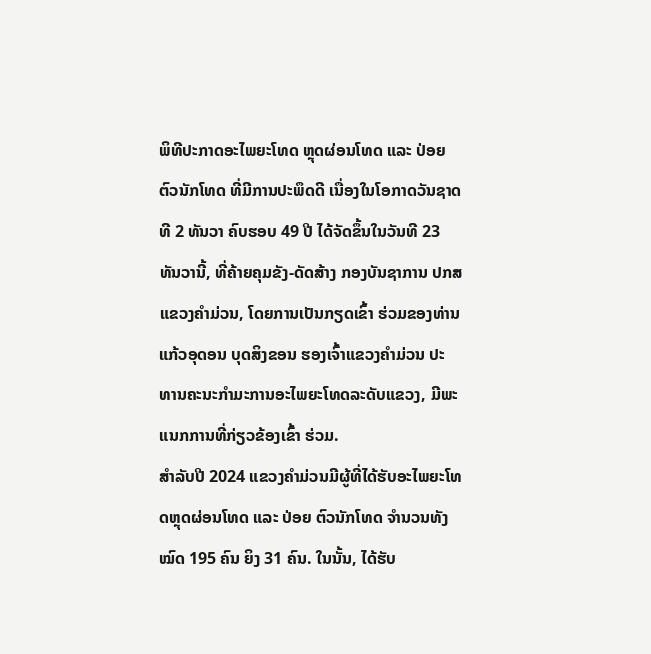ພິທີປະກາດອະໄພຍະໂທດ ຫຼຸດຜ່ອນໂທດ ແລະ ປ່ອຍຕົວນັກໂທດ ທີ່ມີການປະພຶດດີ ເນື່ອງໃນໂອກາດວັນຊາດທີ 2 ທັນວາ ຄົບຮອບ 49 ປີ ໄດ້ຈັດຂຶ້ນໃນວັນທີ 23 ທັນວານີ້, ທີ່ຄ້າຍຄຸມຂັງ-ດັດສ້າງ ກອງບັນຊາການ ປກສ ແຂວງຄໍາມ່ວນ, ໂດຍການເປັນກຽດເຂົ້າ ຮ່ວມຂອງທ່ານ ແກ້ວອຸດອນ ບຸດສິງຂອນ ຮອງເຈົ້າແຂວງຄໍາມ່ວນ ປະ ທານຄະນະກໍາມະການອະໄພຍະໂທດລະດັບແຂວງ, ມີພະ ແນກການທີ່ກ່ຽວຂ້ອງເຂົ້າ ຮ່ວມ.
ສໍາລັບປີ 2024 ແຂວງຄໍາມ່ວນມີຜູ້ທີ່ໄດ້ຮັບອະໄພຍະໂທດຫຼຸດຜ່ອນໂທດ ແລະ ປ່ອຍ ຕົວນັກໂທດ ຈໍານວນທັງໝົດ 195 ຄົນ ຍິງ 31 ຄົນ. ໃນນັ້ນ, ໄດ້ຮັບ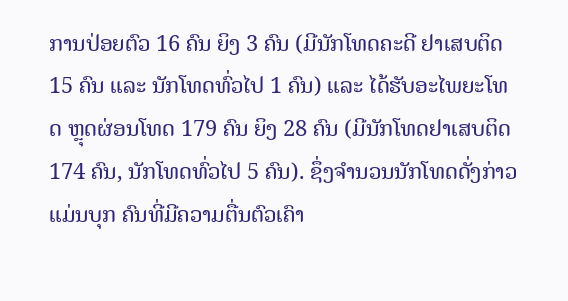ການປ່ອຍຕົວ 16 ຄົນ ຍິງ 3 ຄົນ (ມີນັກໂທດຄະດີ ຢາເສບຕິດ 15 ຄົນ ແລະ ນັກໂທດທົ່ວໄປ 1 ຄົນ) ແລະ ໄດ້ຮັບອະໄພຍະໂທດ ຫຼຸດຜ່ອນໂທດ 179 ຄົນ ຍິງ 28 ຄົນ (ມີນັກໂທດຢາເສບຕິດ 174 ຄົນ, ນັກໂທດທົ່ວໄປ 5 ຄົນ). ຊຶ່ງຈໍານວນນັກໂທດດັ່ງກ່າວ ແມ່ນບຸກ ຄົນທີ່ມີຄວາມຕື່ນຕົວເຄົາ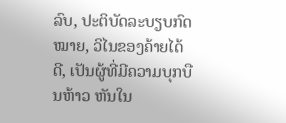ລົບ, ປະຕິບັດລະບຽບກົດໝາຍ, ວິໄນຂອງຄ້າຍໄດ້ດີ, ເປັນຜູ້ທີ່ມີຄວາມບຸກບືນຫ້າວ ຫັນໃນ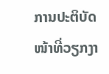ການປະຕິບັດໜ້າທີ່ວຽກງາ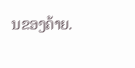ນຂອງຄ້າຍ.